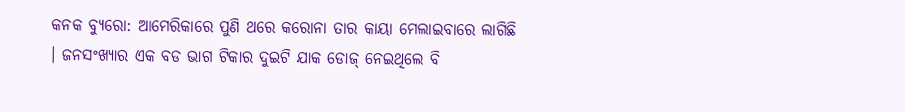କନକ ବ୍ୟୁରୋ: ଆମେରିକାରେ ପୁଣି ଥରେ କରୋନା ତାର କାୟା ମେଲାଇବାରେ ଲାଗିଛି । ଜନସଂଖ୍ୟାର ଏକ ବଡ ଭାଗ ଟିକାର ଦୁଇଟି ଯାକ ଡୋଜ୍ ନେଇଥିଲେ ବି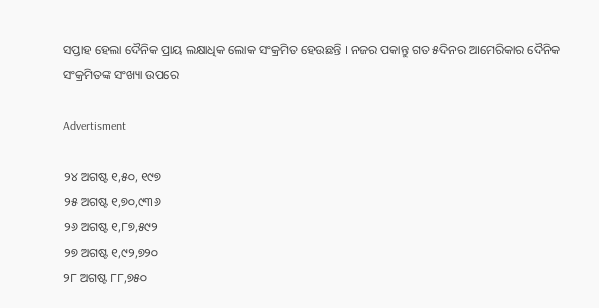ସପ୍ତାହ ହେଲା ଦୈନିକ ପ୍ରାୟ ଲକ୍ଷାଧିକ ଲୋକ ସଂକ୍ରମିତ ହେଉଛନ୍ତି । ନଜର ପକାନ୍ତୁ ଗତ ୫ଦିନର ଆମେରିକାର ଦୈନିକ ସଂକ୍ରମିତଙ୍କ ସଂଖ୍ୟା ଉପରେ

Advertisment

୨୪ ଅଗଷ୍ଟ ୧,୫୦, ୧୯୭
୨୫ ଅଗଷ୍ଟ ୧,୭୦,୯୩୬
୨୬ ଅଗଷ୍ଟ ୧,୮୭,୫୯୨
୨୭ ଅଗଷ୍ଟ ୧,୯୨,୭୨୦
୨୮ ଅଗଷ୍ଟ ୮୮,୭୫୦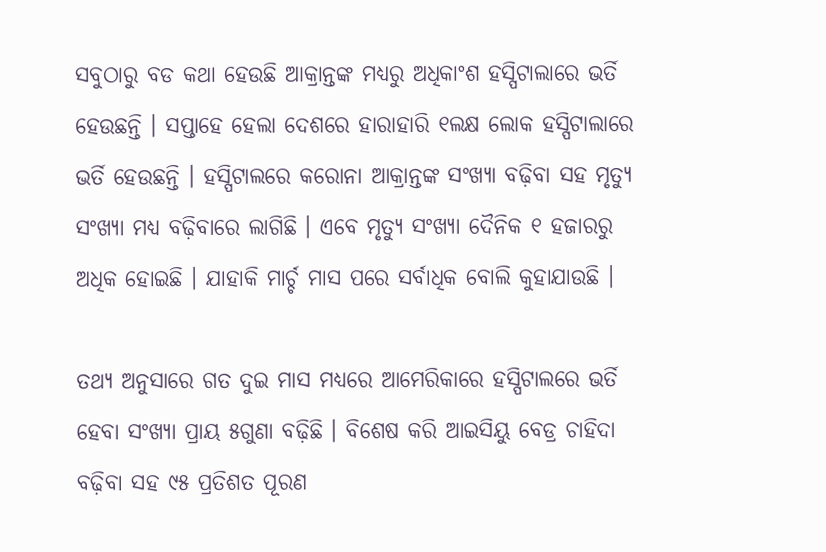ସବୁଠାରୁ ବଡ କଥା ହେଉଛି ଆକ୍ରାନ୍ତଙ୍କ ମଧ୍ୟରୁ ଅଧିକାଂଶ ହସ୍ପିଟାଲାରେ ଭର୍ତି ହେଉଛନ୍ତି । ସପ୍ତାହେ ହେଲା ଦେଶରେ ହାରାହାରି ୧ଲକ୍ଷ ଲୋକ ହସ୍ପିଟାଲାରେ ଭର୍ତି ହେଉଛନ୍ତି । ହସ୍ପିଟାଲରେ କରୋନା ଆକ୍ରାନ୍ତଙ୍କ ସଂଖ୍ୟା ବଢ଼ିବା ସହ ମୃତ୍ୟୁ ସଂଖ୍ୟା ମଧ୍ୟ ବଢ଼ିବାରେ ଲାଗିଛି । ଏବେ ମୃତ୍ୟୁ ସଂଖ୍ୟା ଦୈନିକ ୧ ହଜାରରୁ ଅଧିକ ହୋଇଛି । ଯାହାକି ମାର୍ଚ୍ଚ ମାସ ପରେ ସର୍ବାଧିକ ବୋଲି କୁହାଯାଉଛି ।

ତଥ୍ୟ ଅନୁସାରେ ଗତ ଦୁଇ ମାସ ମଧ୍ୟରେ ଆମେରିକାରେ ହସ୍ପିଟାଲରେ ଭର୍ତି ହେବା ସଂଖ୍ୟା ପ୍ରାୟ ୫ଗୁଣା ବଢ଼ିଛି । ବିଶେଷ କରି ଆଇସିୟୁ ବେଡ୍ର ଚାହିଦା ବଢ଼ିବା ସହ ୯୫ ପ୍ରତିଶତ ପୂରଣ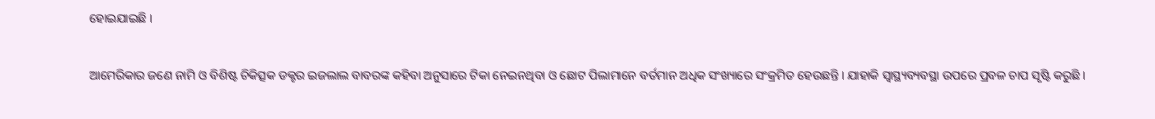ହୋଇଯାଇଛି ।

ଆମେରିକାର ଜଣେ ନାମି ଓ ବିଶିଷ୍ଟ ଚିକିତ୍ସକ ଡକ୍ଟର ଇଜଲାଲ ବାବରଙ୍କ କହିବା ଅନୁସାରେ ଟିକା ନେଇନଥିବା ଓ ଛୋଟ ପିଲାମାନେ ବର୍ତମାନ ଅଧିକ ସଂଖ୍ୟାରେ ସଂକ୍ରମିତ ହେଉଛନ୍ତି । ଯାହାକି ସ୍ୱାସ୍ଥ୍ୟବ୍ୟବସ୍ଥା ଉପରେ ପ୍ରବଳ ଚାପ ସୃଷ୍ଟି କରୁଛି ।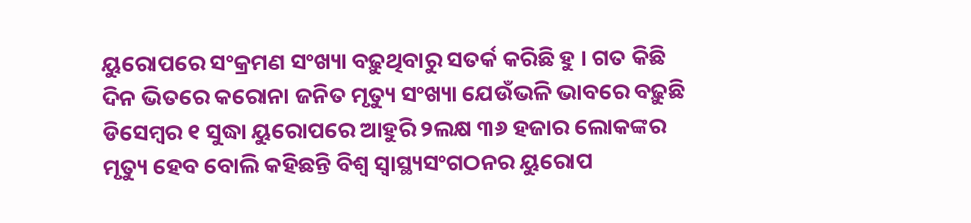ୟୁରୋପରେ ସଂକ୍ରମଣ ସଂଖ୍ୟା ବଢ଼ୁଥିବାରୁ ସତର୍କ କରିଛି ହୁ । ଗତ କିଛି ଦିନ ଭିତରେ କରୋନା ଜନିତ ମୃତ୍ୟୁ ସଂଖ୍ୟା ଯେଉଁଭଳି ଭାବରେ ବଢ଼ୁଛି ଡିସେମ୍ବର ୧ ସୁଦ୍ଧା ୟୁରୋପରେ ଆହୁରି ୨ଲକ୍ଷ ୩୬ ହଜାର ଲୋକଙ୍କର ମୃତ୍ୟୁ ହେବ ବୋଲି କହିଛନ୍ତି ବିଶ୍ୱ ସ୍ୱାସ୍ଥ୍ୟସଂଗଠନର ୟୁରୋପ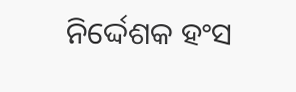ନିର୍ଦ୍ଦେଶକ ହଂସ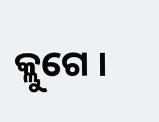କ୍ଲୁଗେ ।